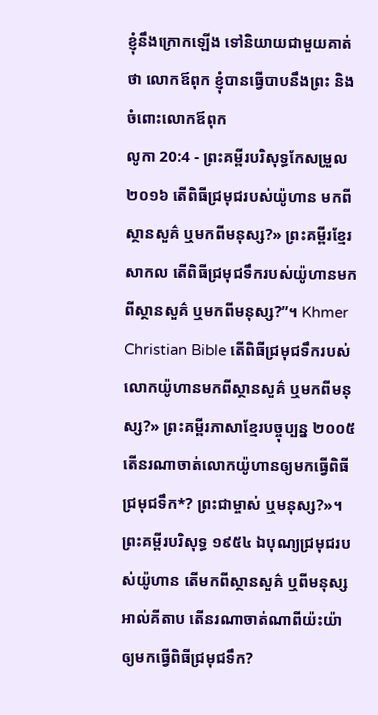ខ្ញុំនឹងក្រោកឡើង ទៅនិយាយជាមួយគាត់ថា លោកឪពុក ខ្ញុំបានធ្វើបាបនឹងព្រះ និងចំពោះលោកឪពុក
លូកា 20:4 - ព្រះគម្ពីរបរិសុទ្ធកែសម្រួល ២០១៦ តើពិធីជ្រមុជរបស់យ៉ូហាន មកពីស្ថានសួគ៌ ឬមកពីមនុស្ស?» ព្រះគម្ពីរខ្មែរសាកល តើពិធីជ្រមុជទឹករបស់យ៉ូហានមកពីស្ថានសួគ៌ ឬមកពីមនុស្ស?”។ Khmer Christian Bible តើពិធីជ្រមុជទឹករបស់លោកយ៉ូហានមកពីស្ថានសួគ៌ ឬមកពីមនុស្ស?» ព្រះគម្ពីរភាសាខ្មែរបច្ចុប្បន្ន ២០០៥ តើនរណាចាត់លោកយ៉ូហានឲ្យមកធ្វើពិធីជ្រមុជទឹក*? ព្រះជាម្ចាស់ ឬមនុស្ស?»។ ព្រះគម្ពីរបរិសុទ្ធ ១៩៥៤ ឯបុណ្យជ្រមុជរបស់យ៉ូហាន តើមកពីស្ថានសួគ៌ ឬពីមនុស្ស អាល់គីតាប តើនរណាចាត់ណាពីយ៉ះយ៉ាឲ្យមកធ្វើពិធីជ្រមុជទឹក?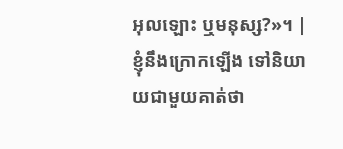អុលឡោះ ឬមនុស្ស?»។ |
ខ្ញុំនឹងក្រោកឡើង ទៅនិយាយជាមួយគាត់ថា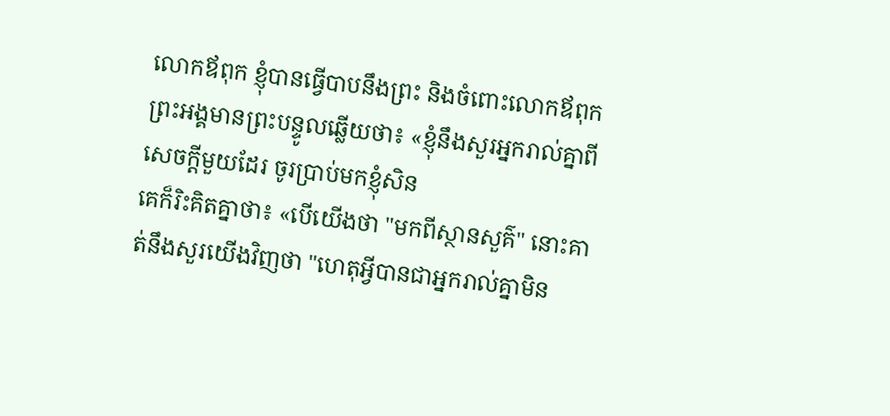លោកឪពុក ខ្ញុំបានធ្វើបាបនឹងព្រះ និងចំពោះលោកឪពុក
ព្រះអង្គមានព្រះបន្ទូលឆ្លើយថា៖ «ខ្ញុំនឹងសួរអ្នករាល់គ្នាពីសេចក្តីមួយដែរ ចូរប្រាប់មកខ្ញុំសិន
គេក៏រិះគិតគ្នាថា៖ «បើយើងថា "មកពីស្ថានសួគ៌" នោះគាត់នឹងសួរយើងវិញថា "ហេតុអ្វីបានជាអ្នករាល់គ្នាមិន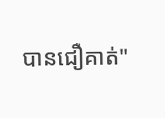បានជឿគាត់"